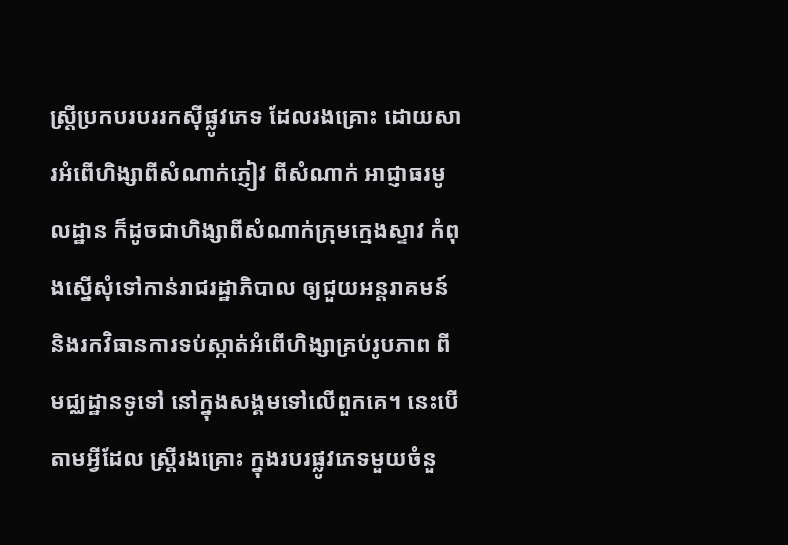ស្ដ្រីប្រកបរបររកស៊ីផ្លូវភេទ ដែលរងគ្រោះ ដោយសារអំពើហិង្សាពីសំណាក់ភ្ញៀវ ពីសំណាក់ អាជ្ញាធរមូលដ្ឋាន ក៏ដូចជាហិង្សាពីសំណាក់ក្រុមក្មេងស្ទាវ កំពុងស្នើសុំទៅកាន់រាជរដ្ឋាភិបាល ឲ្យជួយអន្ដរាគមន៍ និងរកវិធានការទប់ស្កាត់អំពើហិង្សាគ្រប់រូបភាព ពីមជ្ឈដ្ឋានទូទៅ នៅក្នុងសង្គមទៅលើពួកគេ។ នេះបើតាមអ្វីដែល ស្ដ្រីរងគ្រោះ ក្នុងរបរផ្លូវភេទមួយចំនួ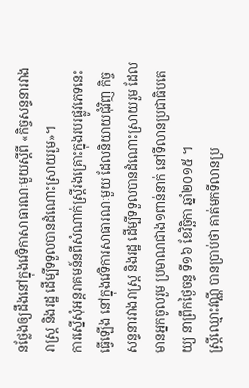នថ្លែងឲ្យដឹងនៅក្នុងវេទិកាសាធារណៈមួយស្ដីពី «កិច្ចសន្ទនារវាងរាស្ដ្រ និងរដ្ឋ ដើម្បីទទួលបានដំណោះស្រាយរួម»។
ការស្នើសុំអន្តរាគមន៍នពីសំណាក់ស្ដ្រីរងគ្រោះក្នុងរបរផ្លូវភេទនេះ ធ្វើឡើង នៅក្នុងវេទិការសាធារណៈមួយ ដែលនិយាយជុំវិញ កិច្ចសន្ទនារវាងរាស្ដ្រ និងរដ្ឋ ដើម្បីទទួលបានដំណោះស្រាយរួម ដែលមានអ្នកចូលរួម ប្រមាណជាង១ពាន់នាក់ នៅទីលានប្រជាធិបតេយ្យ នាព្រឹកថ្ងៃចន្ទ ទី១៦ ខែវិច្ឆិកា ឆ្នាំ២០១៥ ។
ស្ត្រីឈ្មោះវណ្ណី បានប្រាប់ថា គាត់មកទីលានប្រ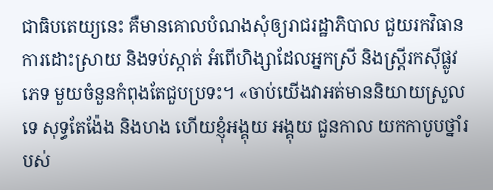ជាធិបតេយ្យនេះ គឺមានគោលបំណងសុំឲ្យរាជរដ្ឋាភិបាល ជួយរកវិធានការដោះស្រាយ និងទប់ស្កាត់ អំពើហិង្សាដែលអ្នកស្រី និងស្ដ្រីរកស៊ីផ្លូវភេទ មួយចំនួនកំពុងតែជួបប្រទះ។ «ចាប់យើងវាអត់មាននិយាយស្រួលទេ សុទ្ធតែង៉ែង និងហង ហើយខ្ញុំអង្គុយ អង្គុយ ជួនកាល យកកាបូបថ្នាំរបស់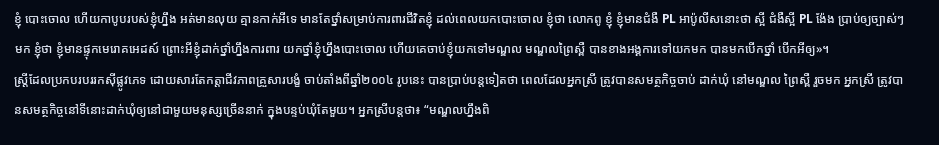ខ្ញុំ បោះចោល ហើយកាបូបរបស់ខ្ញុំហ្នឹង អត់មានលុយ គ្មានកាក់អីទេ មានតែថ្នាំសម្រាប់ការពារជីវិតខ្ញុំ ដល់ពេលយកបោះចោល ខ្ញុំថា លោកពូ ខ្ញុំ ខ្ញុំមានជំងឺ PL អាប៉ូលីសនោះថា ស្អី ជំងឺស្អី PL ង៉ែង ប្រាប់ឲ្យច្បាស់ៗមក ខ្ញុំថា ខ្ញុំមានផ្ទុកមេរោគអេដស៍ ព្រោះអីខ្ញុំដាក់ថ្នាំហ្នឹងការពារ យកថ្នាំខ្ញុំហ្នឹងបោះចោល ហើយគេចាប់ខ្ញុំយកទៅមណ្ឌល មណ្ឌលព្រៃស្ពឺ បានខាងអង្គការទៅយកមក បានមកបើកថ្នាំ បើកអីឲ្យ»។
ស្ដ្រីដែលប្រកបរបររកស៊ីផ្លូវភេទ ដោយសារតែកត្តាជីវភាពគ្រួសារបង្ខំ ចាប់តាំងពីឆ្នាំ២០០៤ រូបនេះ បានប្រាប់បន្ដទៀតថា ពេលដែលអ្នកស្រី ត្រូវបានសមត្ថកិច្ចចាប់ ដាក់ឃុំ នៅមណ្ឌល ព្រៃស្ពឺ រួចមក អ្នកស្រី ត្រូវបានសមត្ថកិច្ចនៅទីនោះដាក់ឃុំឲ្យនៅជាមួយមនុស្សច្រើននាក់ ក្នុងបន្ទប់ឃុំតែមួយ។ អ្នកស្រីបន្ដថា៖ “មណ្ឌលហ្នឹងពិ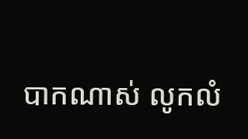បាកណាស់ លូកលំ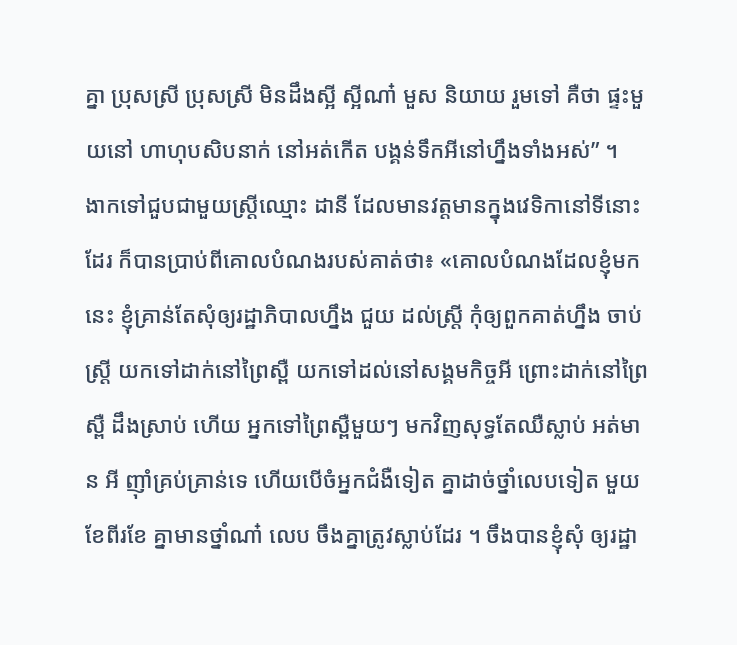គ្នា ប្រុសស្រី ប្រុសស្រី មិនដឹងស្អី ស្អីណា៎ មួស និយាយ រួមទៅ គឺថា ផ្ទះមួយនៅ ហាហុបសិបនាក់ នៅអត់កើត បង្គន់ទឹកអីនៅហ្នឹងទាំងអស់” ។
ងាកទៅជួបជាមួយស្ត្រីឈ្មោះ ដានី ដែលមានវត្តមានក្នុងវេទិកានៅទីនោះដែរ ក៏បានប្រាប់ពីគោលបំណងរបស់គាត់ថា៖ «គោលបំណងដែលខ្ញុំមកនេះ ខ្ញុំគ្រាន់តែសុំឲ្យរដ្ឋាភិបាលហ្នឹង ជួយ ដល់ស្ដ្រី កុំឲ្យពួកគាត់ហ្នឹង ចាប់ស្ដ្រី យកទៅដាក់នៅព្រៃស្ពឺ យកទៅដល់នៅសង្គមកិច្ចអី ព្រោះដាក់នៅព្រៃស្ពឺ ដឹងស្រាប់ ហើយ អ្នកទៅព្រៃស្ពឺមួយៗ មកវិញសុទ្ធតែឈឺស្លាប់ អត់មាន អី ញ៉ាំគ្រប់គ្រាន់ទេ ហើយបើចំអ្នកជំងឺទៀត គ្នាដាច់ថ្នាំលេបទៀត មួយខែពីរខែ គ្នាមានថ្នាំណា៎ លេប ចឹងគ្នាត្រូវស្លាប់ដែរ ។ ចឹងបានខ្ញុំសុំ ឲ្យរដ្ឋា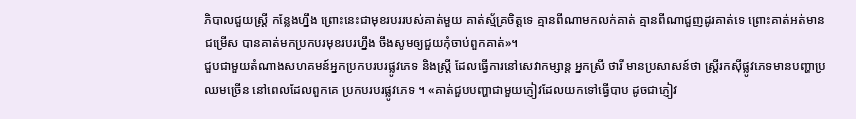ភិបាលជួយស្ដ្រី កន្លែងហ្នឹង ព្រោះនេះជាមុខរបររបស់គាត់មួយ គាត់ស្ម័គ្រចិត្តទេ គ្មានពីណាមកលក់គាត់ គ្មានពីណាជួញដូរគាត់ទេ ព្រោះគាត់អត់មានជម្រើស បានគាត់មកប្រកបរមុខរបរហ្នឹង ចឹងសូមឲ្យជួយកុំចាប់ពួកគាត់»។
ជួបជាមួយតំណាងសហគមន៍អ្នកប្រកបរបរផ្លូវភេទ និងស្ដ្រី ដែលធ្វើការនៅសេវាកម្សាន្ត អ្នកស្រី ថារី មានប្រសាសន៍ថា ស្ដ្រីរកស៊ីផ្លូវភេទមានបញ្ហាប្រឈមច្រើន នៅពេលដែលពួកគេ ប្រកបរបរផ្លូវភេទ ។ «គាត់ជួបបញ្ហាជាមួយភ្ញៀវដែលយកទៅធ្វើបាប ដូចជាភ្ញៀវ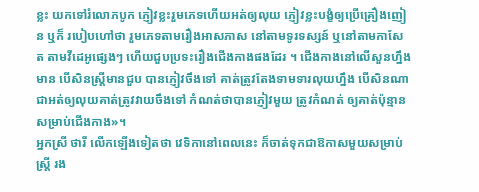ខ្លះ យកទៅរំលោភបូក ភ្ញៀវខ្លះរួមភេទហើយអត់ឲ្យលុយ ភ្ញៀវខ្លះបង្ខំឲ្យប្រើគ្រឿងញៀន ឬក៏ របៀបហៅថា រួមភេទតាមរឿងអាសភាស នៅតាមទូរទស្សន៍ ឬនៅតាមកាសែត តាមវីដេអូផ្សេងៗ ហើយជួបប្រទះរឿងជើងកាងផងដែរ ។ ជើងកាងនៅលើសួនហ្នឹងមាន បើសិនស្ដ្រីមានជួប បានភ្ញៀវចឹងទៅ គាត់ត្រូវតែងទាមទារលុយហ្នឹង បើសិនណា ជាអត់ឲ្យលុយគាត់ត្រូវវាយចឹងទៅ កំណត់ថាបានភ្ញៀវមួយ ត្រូវកំណត់ ឲ្យគាត់ប៉ុន្មាន សម្រាប់ជើងកាង»។
អ្នកស្រី ថារី លើកឡើងទៀតថា វេទិកានៅពេលនេះ ក៏ចាត់ទុកជាឱកាសមួយសម្រាប់ស្ដ្រី រង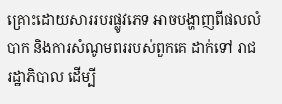គ្រោះដោយសាររបរផ្លូវភេទ អាចបង្ហាញពីផលលំបាក និងការសំណូមពររបស់ពួកគេ ដាក់ទៅ រាជរដ្ឋាភិបាល ដើម្បី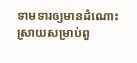ទាមទារឲ្យមានដំណោះស្រាយសម្រាប់ពួ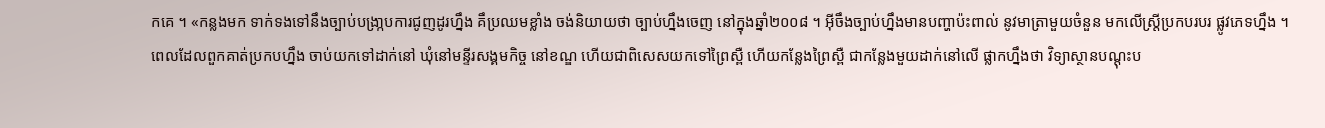កគេ ។ «កន្លងមក ទាក់ទងទៅនឹងច្បាប់បង្រា្កបការជូញដូរហ្នឹង គឹប្រឈមខ្លាំង ចង់និយាយថា ច្បាប់ហ្នឹងចេញ នៅក្នុងឆ្នាំ២០០៨ ។ អ៊ីចឹងច្បាប់ហ្នឹងមានបញ្ហាប៉ះពាល់ នូវមាត្រាមួយចំនួន មកលើស្ដ្រីប្រកបរបរ ផ្លូវភេទហ្នឹង ។ ពេលដែលពួកគាត់ប្រកបហ្នឹង ចាប់យកទៅដាក់នៅ ឃុំនៅមន្ទីរសង្គមកិច្ច នៅខណ្ឌ ហើយជាពិសេសយកទៅព្រៃស្ពឺ ហើយកន្លែងព្រៃស្ពឺ ជាកន្លែងមួយដាក់នៅលើ ផ្លាកហ្នឹងថា វិទ្យាស្ថានបណ្ដុះប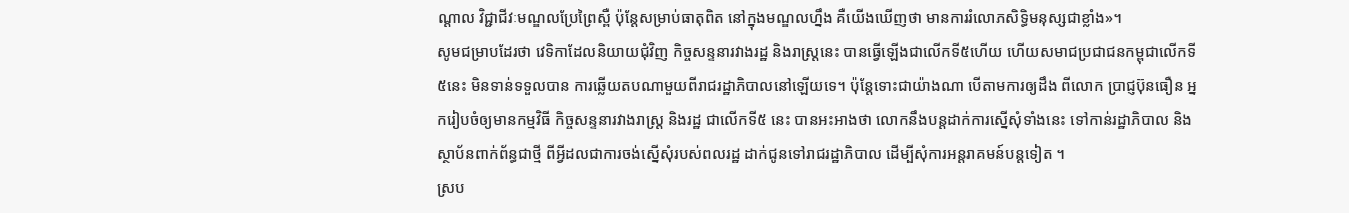ណ្ដាល វិជ្ជាជីវៈមណ្ឌលប្រែព្រៃស្ពឺ ប៉ុន្ដែសម្រាប់ធាតុពិត នៅក្នុងមណ្ឌលហ្នឹង គឺយើងឃើញថា មានការរំលោភសិទ្ធិមនុស្សជាខ្លាំង»។
សូមជម្រាបដែរថា វេទិកាដែលនិយាយជុំវិញ កិច្ចសន្ទនារវាងរដ្ឋ និងរាស្ដ្រនេះ បានធ្វើឡើងជាលើកទី៥ហើយ ហើយសមាជប្រជាជនកម្ពុជាលើកទី៥នេះ មិនទាន់ទទួលបាន ការឆ្លើយតបណាមួយពីរាជរដ្ឋាភិបាលនៅឡើយទេ។ ប៉ុន្ដែទោះជាយ៉ាងណា បើតាមការឲ្យដឹង ពីលោក ប្រាជ្ញប៊ុនធឿន អ្នករៀបចំឲ្យមានកម្មវិធី កិច្ចសន្ទនារវាងរាស្ដ្រ និងរដ្ឋ ជាលើកទី៥ នេះ បានអះអាងថា លោកនឹងបន្ដដាក់ការស្នើសុំទាំងនេះ ទៅកាន់រដ្ឋាភិបាល និង ស្ថាប័នពាក់ព័ន្ធជាថ្មី ពីអ្វីដលជាការចង់ស្នើសុំរបស់ពលរដ្ឋ ដាក់ជូនទៅរាជរដ្ឋាភិបាល ដើម្បីសុំការអន្ដរាគមន៍បន្ដទៀត ។
ស្រប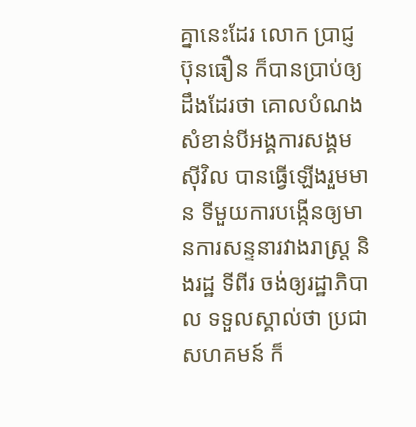គ្នានេះដែរ លោក ប្រាជ្ញ ប៊ុនធឿន ក៏បានប្រាប់ឲ្យ ដឹងដែរថា គោលបំណងសំខាន់បីអង្គការសង្គមស៊ីវិល បានធ្វើឡើងរួមមាន ទីមួយការបង្កើនឲ្យមានការសន្ទនារវាងរាស្ដ្រ និងរដ្ឋ ទីពីរ ចង់ឲ្យរដ្ឋាភិបាល ទទួលស្គាល់ថា ប្រជាសហគមន៍ ក៏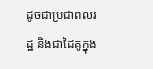ដូចជាប្រជាពលរដ្ឋ និងជាដៃគូក្នុង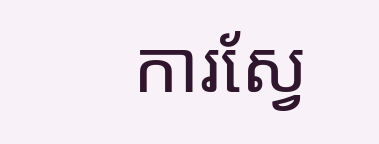ការស្វែ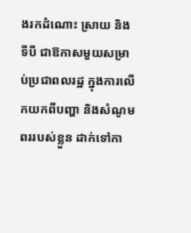ងរកដំណោះ ស្រាយ និងទីបី ជាឱកាសមួយសម្រាប់ប្រជាពលរដ្ឋ ក្នុងការលើកយកពីបញ្ហា និងសំណូមពររបស់ខ្លួន ដាក់ទៅកា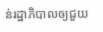ន់រដ្ឋាភិបាលឲ្យជួយ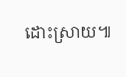ដោះស្រាយ៕